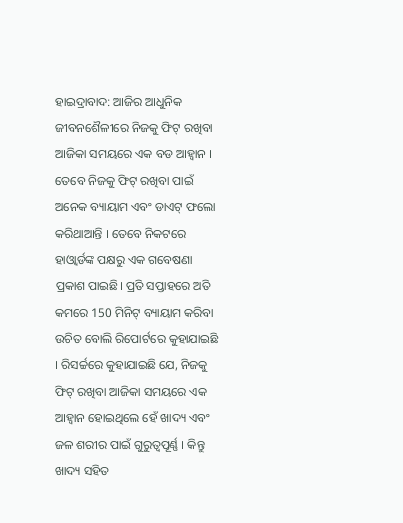ହାଇଦ୍ରାବାଦ: ଆଜିର ଆଧୁନିକ ଜୀବନଶୈଳୀରେ ନିଜକୁ ଫିଟ୍ ରଖିବା ଆଜିକା ସମୟରେ ଏକ ବଡ ଆହ୍ବାନ । ତେବେ ନିଜକୁ ଫିଟ୍ ରଖିବା ପାଇଁ ଅନେକ ବ୍ୟାୟାମ ଏବଂ ଡାଏଟ୍ ଫଲୋ କରିଥାଆନ୍ତି । ତେବେ ନିକଟରେ ହାଓ୍ବାର୍ଡଙ୍କ ପକ୍ଷରୁ ଏକ ଗବେଷଣା ପ୍ରକାଶ ପାଇଛି। ପ୍ରତି ସପ୍ତାହରେ ଅତି କମରେ 150 ମିନିଟ୍ ବ୍ୟାୟାମ କରିବା ଉଚିତ ବୋଲି ରିପୋର୍ଟରେ କୁହାଯାଇଛି । ରିସର୍ଚ୍ଚରେ କୁହାଯାଇଛି ଯେ, ନିଜକୁ ଫିଟ୍ ରଖିବା ଆଜିକା ସମୟରେ ଏକ ଆହ୍ବାନ ହୋଇଥିଲେ ହେଁ ଖାଦ୍ୟ ଏବଂ ଜଳ ଶରୀର ପାଇଁ ଗୁରୁତ୍ବପୂର୍ଣ୍ଣ । କିନ୍ତୁ ଖାଦ୍ୟ ସହିତ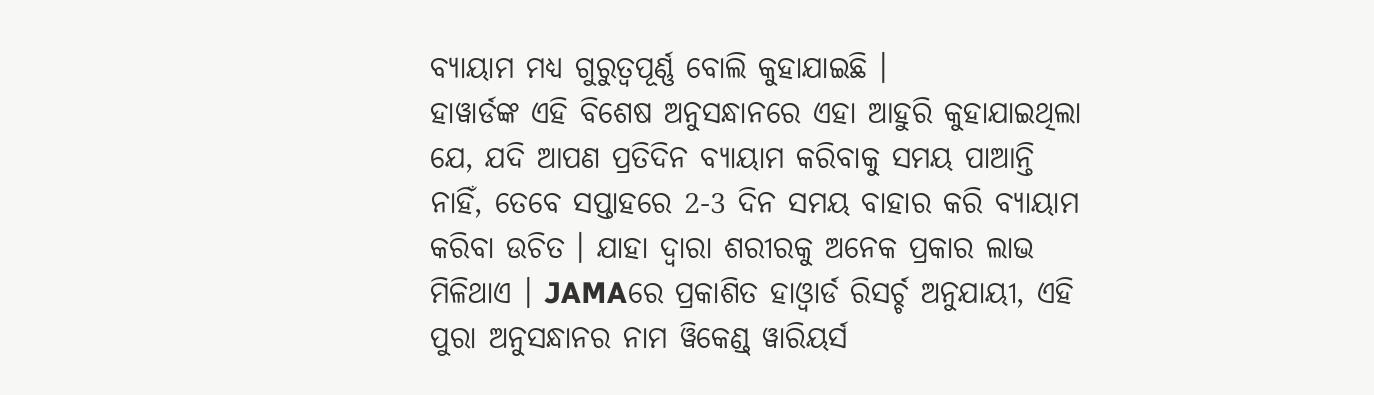ବ୍ୟାୟାମ ମଧ୍ୟ ଗୁରୁତ୍ବପୂର୍ଣ୍ଣ ବୋଲି କୁହାଯାଇଛି ।
ହାୱାର୍ଡଙ୍କ ଏହି ବିଶେଷ ଅନୁସନ୍ଧାନରେ ଏହା ଆହୁରି କୁହାଯାଇଥିଲା ଯେ, ଯଦି ଆପଣ ପ୍ରତିଦିନ ବ୍ୟାୟାମ କରିବାକୁ ସମୟ ପାଆନ୍ତି ନାହିଁ, ତେବେ ସପ୍ତାହରେ 2-3 ଦିନ ସମୟ ବାହାର କରି ବ୍ୟାୟାମ କରିବା ଉଚିତ । ଯାହା ଦ୍ବାରା ଶରୀରକୁ ଅନେକ ପ୍ରକାର ଲାଭ ମିଳିଥାଏ । JAMAରେ ପ୍ରକାଶିତ ହାଓ୍ବାର୍ଡ ରିସର୍ଚ୍ଚ ଅନୁଯାୟୀ, ଏହି ପୁରା ଅନୁସନ୍ଧାନର ନାମ ୱିକେଣ୍ଡ୍ ୱାରିୟର୍ସ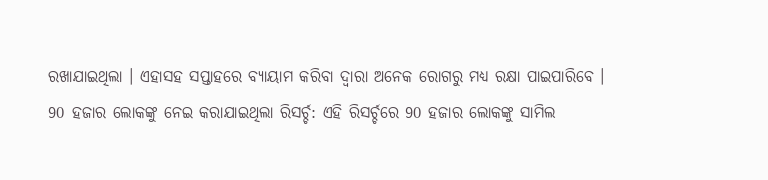ରଖାଯାଇଥିଲା । ଏହାସହ ସପ୍ତାହରେ ବ୍ୟାୟାମ କରିବା ଦ୍ବାରା ଅନେକ ରୋଗରୁ ମଧ୍ୟ ରକ୍ଷା ପାଇପାରିବେ ।
90 ହଜାର ଲୋକଙ୍କୁ ନେଇ କରାଯାଇଥିଲା ରିସର୍ଚ୍ଚ: ଏହି ରିସର୍ଚ୍ଚରେ 90 ହଜାର ଲୋକଙ୍କୁ ସାମିଲ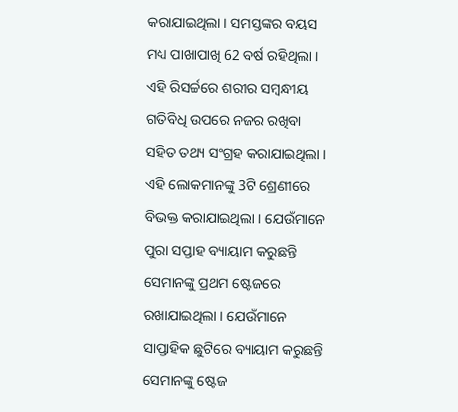କରାଯାଇଥିଲା । ସମସ୍ତଙ୍କର ବୟସ ମଧ୍ୟ ପାଖାପାଖି 62 ବର୍ଷ ରହିଥିଲା । ଏହି ରିସର୍ଚ୍ଚରେ ଶରୀର ସମ୍ବନ୍ଧୀୟ ଗତିବିଧି ଉପରେ ନଜର ରଖିବା ସହିତ ତଥ୍ୟ ସଂଗ୍ରହ କରାଯାଇଥିଲା । ଏହି ଲୋକମାନଙ୍କୁ 3ଟି ଶ୍ରେଣୀରେ ବିଭକ୍ତ କରାଯାଇଥିଲା । ଯେଉଁମାନେ ପୁରା ସପ୍ତାହ ବ୍ୟାୟାମ କରୁଛନ୍ତି ସେମାନଙ୍କୁ ପ୍ରଥମ ଷ୍ଟେଜରେ ରଖାଯାଇଥିଲା । ଯେଉଁମାନେ ସାପ୍ତାହିକ ଛୁଟିରେ ବ୍ୟାୟାମ କରୁଛନ୍ତି ସେମାନଙ୍କୁ ଷ୍ଟେଜ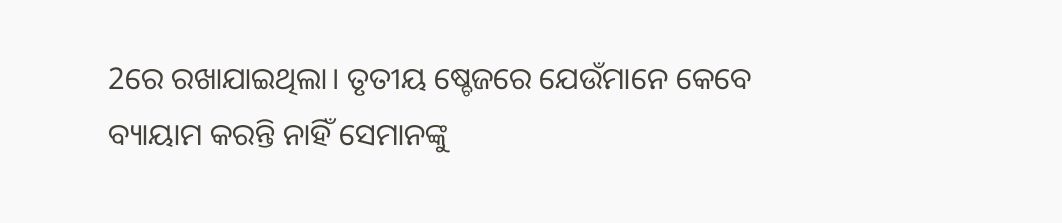2ରେ ରଖାଯାଇଥିଲା। ତୃତୀୟ ଷ୍ଚେଜରେ ଯେଉଁମାନେ କେବେ ବ୍ୟାୟାମ କରନ୍ତି ନାହିଁ ସେମାନଙ୍କୁ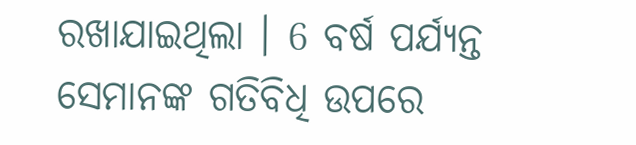ରଖାଯାଇଥିଲା । 6 ବର୍ଷ ପର୍ଯ୍ୟନ୍ତ ସେମାନଙ୍କ ଗତିବିଧି ଉପରେ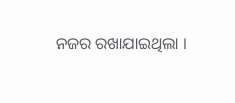ନଜର ରଖାଯାଇଥିଲା ।